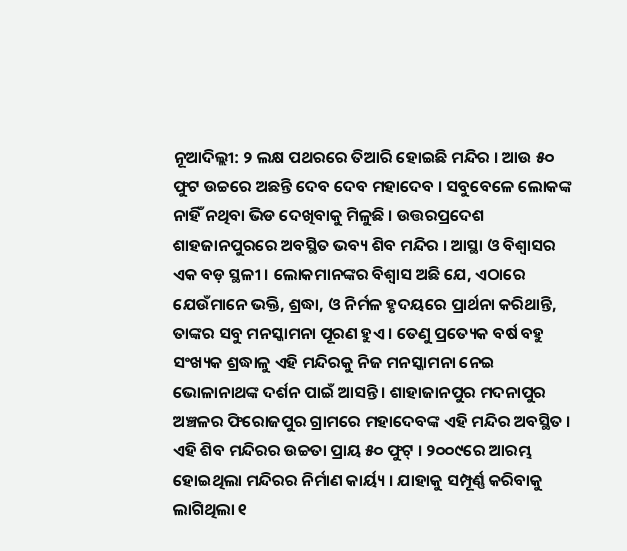ନୂଆଦିଲ୍ଲୀ: ୨ ଲକ୍ଷ ପଥରରେ ତିଆରି ହୋଇଛି ମନ୍ଦିର । ଆଉ ୫୦ ଫୁଟ ଉଚ୍ଚରେ ଅଛନ୍ତି ଦେବ ଦେବ ମହାଦେବ । ସବୁବେଳେ ଲୋକଙ୍କ ନାହିଁ ନଥିବା ଭିଡ ଦେଖିବାକୁ ମିଳୁଛି । ଉତ୍ତରପ୍ରଦେଶ ଶାହଜାନପୁରରେ ଅବସ୍ଥିତ ଭବ୍ୟ ଶିବ ମନ୍ଦିର । ଆସ୍ଥା ଓ ବିଶ୍ୱାସର ଏକ ବଡ଼ ସ୍ଥଳୀ । ଲୋକମାନଙ୍କର ବିଶ୍ୱାସ ଅଛି ଯେ, ଏଠାରେ ଯେଉଁମାନେ ଭକ୍ତି, ଶ୍ରଦ୍ଧା, ଓ ନିର୍ମଳ ହୃଦୟରେ ପ୍ରାର୍ଥନା କରିଥାନ୍ତି, ତାଙ୍କର ସବୁ ମନସ୍କାମନା ପୂରଣ ହୁଏ । ତେଣୁ ପ୍ରତ୍ୟେକ ବର୍ଷ ବହୁ ସଂଖ୍ୟକ ଶ୍ରଦ୍ଧାଳୁ ଏହି ମନ୍ଦିରକୁ ନିଜ ମନସ୍କାମନା ନେଇ ଭୋଳାନାଥଙ୍କ ଦର୍ଶନ ପାଇଁ ଆସନ୍ତି । ଶାହାଜାନପୁର ମଦନାପୁର ଅଞ୍ଚଳର ଫିରୋଜପୁର ଗ୍ରାମରେ ମହାଦେବଙ୍କ ଏହି ମନ୍ଦିର ଅବସ୍ଥିତ । ଏହି ଶିବ ମନ୍ଦିରର ଉଚ୍ଚତା ପ୍ରାୟ ୫୦ ଫୁଟ୍ । ୨୦୦୯ରେ ଆରମ୍ଭ ହୋଇଥିଲା ମନ୍ଦିରର ନିର୍ମାଣ କାର୍ୟ୍ୟ । ଯାହାକୁ ସମ୍ପୂର୍ଣ୍ଣ କରିବାକୁ ଲାଗିଥିଲା ୧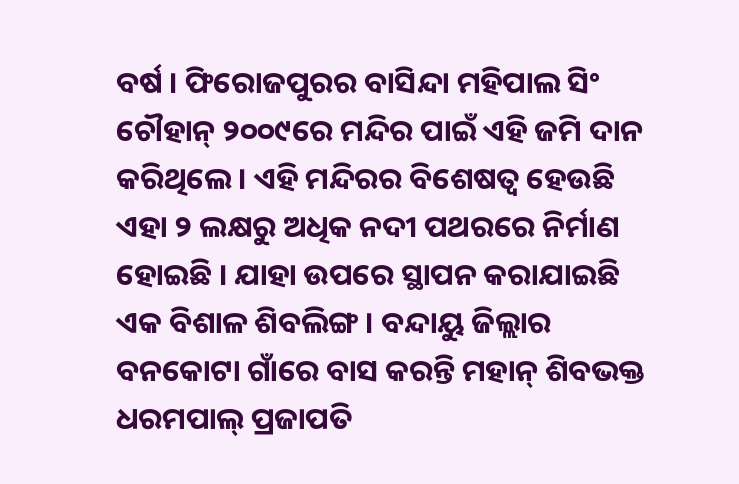ବର୍ଷ । ଫିରୋଜପୁରର ବାସିନ୍ଦା ମହିପାଲ ସିଂ ଚୌହାନ୍ ୨୦୦୯ରେ ମନ୍ଦିର ପାଇଁ ଏହି ଜମି ଦାନ କରିଥିଲେ । ଏହି ମନ୍ଦିରର ବିଶେଷତ୍ୱ ହେଉଛି ଏହା ୨ ଲକ୍ଷରୁ ଅଧିକ ନଦୀ ପଥରରେ ନିର୍ମାଣ ହୋଇଛି । ଯାହା ଉପରେ ସ୍ଥାପନ କରାଯାଇଛି ଏକ ବିଶାଳ ଶିବଲିଙ୍ଗ । ବନ୍ଦାୟୁ ଜିଲ୍ଲାର ବନକୋଟା ଗାଁରେ ବାସ କରନ୍ତି ମହାନ୍ ଶିବଭକ୍ତ ଧରମପାଲ୍ ପ୍ରଜାପତି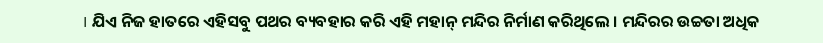। ଯିଏ ନିଜ ହାତରେ ଏହିସବୁ ପଥର ବ୍ୟବହାର କରି ଏହି ମହାନ୍ ମନ୍ଦିର ନିର୍ମାଣ କରିଥିଲେ । ମନ୍ଦିରର ଉଚ୍ଚତା ଅଧିକ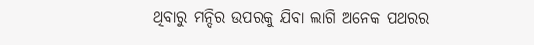ଥିବାରୁ ମନ୍ଦିର ଉପରକୁ ଯିବା ଲାଗି ଅନେକ ପଥରର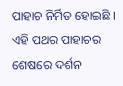ପାହାଚ ନିର୍ମିତ ହୋଇଛି । ଏହି ପଥର ପାହାଚର ଶେଷରେ ଦର୍ଶନ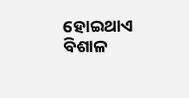ହୋଇଥାଏ ବିଶାଳ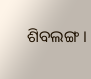ଶିବଲଙ୍ଗ ।